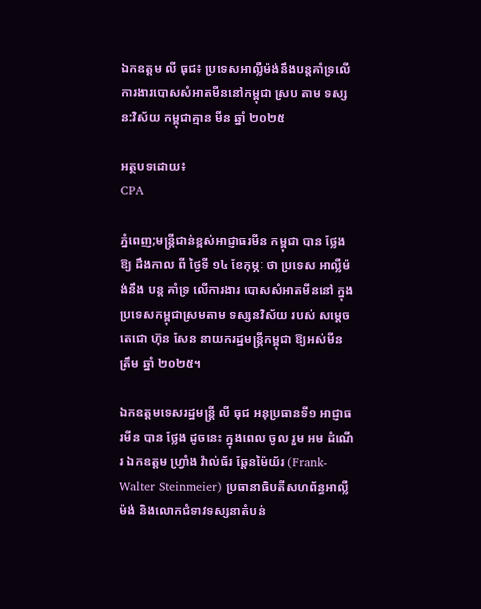ឯកឧត្តម លី ធុជ៖ ប្រទេសអាល្លឺម៉ង់នឹងបន្តគាំទ្រលើការងារបោសសំអាតមីននៅកម្ពុជា ស្រប តាម ទស្សន:វិស័យ កម្ពុជាគ្មាន មីន ឆ្នាំ ២០២៥

អត្ថបទដោយ៖
CPA

ភ្នំពេញ;មន្រ្តីជាន់ខ្ពស់អាជ្ញាធរមីន កម្ពុជា បាន ថ្លែង ឱ្យ ដឹងកាល ពី ថ្ងៃទី ១៤ ខែកុម្ភៈ ថា ប្រទេស អាល្លឺម៉ង់នឹង បន្ត គាំទ្រ លើការងារ បោសសំអាតមីននៅ ក្នុង ប្រទេសកម្ពុជាស្រមតាម ទស្សនវិស័យ របស់ សម្តេចតេជោ ហ៊ុន សែន នាយករដ្ឋមន្រ្តីកម្ពុជា ឱ្យអស់មីន ត្រឹម ឆ្នាំ ២០២៥។

ឯកឧត្តមទេសរដ្ឋមន្រ្តី លី ធុជ អនុប្រធានទី១ អាជ្ញាធរមីន បាន ថ្លែង ដូចនេះ ក្នុងពេល ចូល រួម អម ដំណើរ ឯកឧត្តម ហ្រ្វាំង វ៉ាល់ធ័រ ឆ្តែនម៉ៃយ័រ (Frank-Walter Steinmeier) ប្រធានាធិបតីសហព័ន្ធអាល្លឺម៉ង់ និងលោកជំទាវទស្សនាតំបន់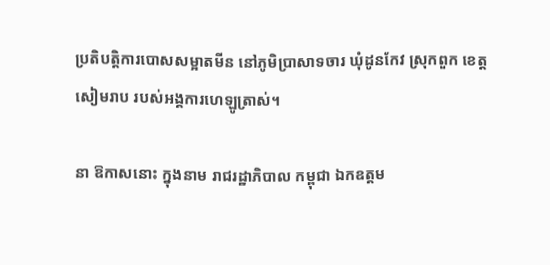ប្រតិបត្តិការបោសសម្អាតមីន នៅភូមិប្រាសាទចារ ឃុំដូនកែវ ស្រុកពួក ខេត្តសៀមរាប របស់អង្គការហេឡូត្រាស់។

នា ឱកាសនោះ ក្នុងនាម រាជរដ្ឋាភិបាល កម្ពុជា ឯកឧត្តម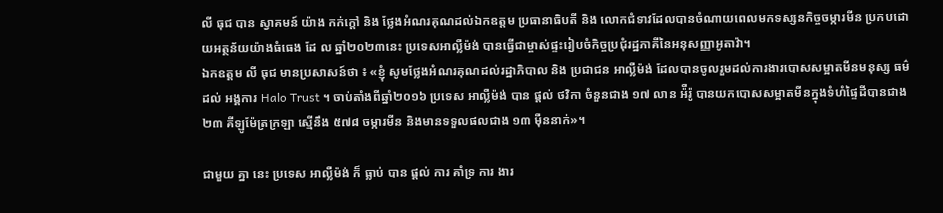លី ធុជ បាន ស្វាគមន៍ យ៉ាង កក់ក្ដៅ និង ថ្លែងអំណរគុណដល់ឯកឧត្តម ប្រធានាធិបតី និង លោកជំទាវដែលបានចំណាយពេលមកទស្សនកិច្ចចម្ការមីន ប្រកបដោយអត្ថន័យយ៉ាងធំធេង ដែ ល ឆ្នាំ២០២៣នេះ ប្រទេសអាល្លឺម៉ង់ បានធ្វើជាម្ចាស់ផ្ទះរៀបចំកិច្ចប្រជុំរដ្ឋភាគីនៃអនុសញ្ញាអូតាវ៉ា។
ឯកឧត្តម លី ធុជ មានប្រសាសន៍ថា ៖ «ខ្ញុំ សូមថ្លែងអំណរគុណដល់រដ្ឋាភិបាល និង ប្រជាជន អាល្លឺម៉ង់ ដែលបានចូលរួមដល់ការងារបោសសម្អាតមីនមនុស្ស ធម៌ ដល់ អង្គការ Halo Trust ។ ចាប់តាំងពីឆ្នាំ២០១៦ ប្រទេស អាល្លឺម៉ង់ បាន ផ្តល់ ថវិកា ចំនួនជាង ១៧ លាន អ៉ឺរ៉ូ បានយកបោសសម្អាតមីនក្នុងទំហំផ្ទៃដីបានជាង ២៣ គីឡូម៉ែត្រក្រឡា ស្មើនឹង ៥៧៨ ចម្ការមីន និងមានទទួលផលជាង ១៣ ម៉ឺននាក់»។

ជាមួយ គ្នា នេះ ប្រទេស អាល្លឺម៉ង់ ក៏ ធ្លាប់ បាន ផ្តល់ ការ គាំទ្រ ការ ងារ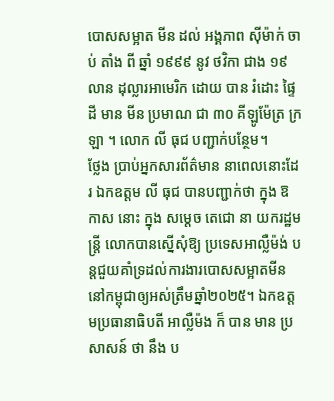បោសសម្អាត មីន ដល់ អង្គភាព ស៊ីម៉ាក់ ចាប់ តាំង ពី ឆ្នាំ ១៩៩៩ នូវ ថវិកា ជាង ១៩ លាន ដុល្លារអាមេរិក ដោយ បាន រំដោះ ផ្ទៃដី មាន មីន ប្រមាណ ជា ៣០ គីឡូម៉ែត្រ ក្រឡា ។ លោក លី ធុជ បញ្ជាក់បន្ថែម។
ថ្លែង ប្រាប់អ្នកសារព័ត៌មាន នាពេលនោះដែរ ឯកឧត្តម លី ធុជ បានបញ្ជាក់ថា ក្នុង ឱកាស នោះ ក្នុង សម្តេច តេជោ នា យករដ្ឋមន្ត្រី លោកបានស្នើសុំឱ្យ ប្រទេសអាល្លឺម៉ង់ បន្តជួយគាំទ្រដល់ការងារបោសសម្អាតមីននៅកម្ពុជាឲ្យអស់ត្រឹមឆ្នាំ២០២៥។ ឯកឧត្តមប្រធានាធិបតី អាល្លឺម៉ង ក៏ បាន មាន ប្រសាសន៍ ថា នឹង ប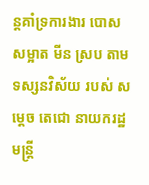ន្តគាំទ្រការងារ បោសសម្អាត មីន ស្រប តាម ទស្សនវិស័យ របស់ សម្តេច តេជោ នាយករដ្ឋមន្ត្រី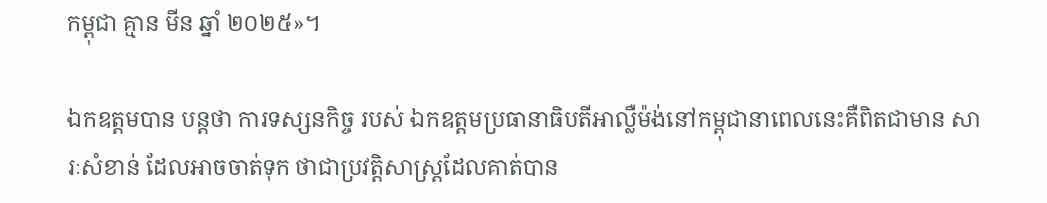កម្ពុជា គ្មាន មីន ឆ្នាំ ២០២៥»។

ឯកឧត្តមបាន បន្តថា ការទស្សនកិច្ច របស់ ឯកឧត្តមប្រធានាធិបតីអាល្លឺម៉ង់នៅកម្ពុជានាពេលនេះគឺពិតជាមាន សារៈសំខាន់ ដែលអាចចាត់ទុក ថាជាប្រវត្តិសាស្រ្តដែលគាត់បាន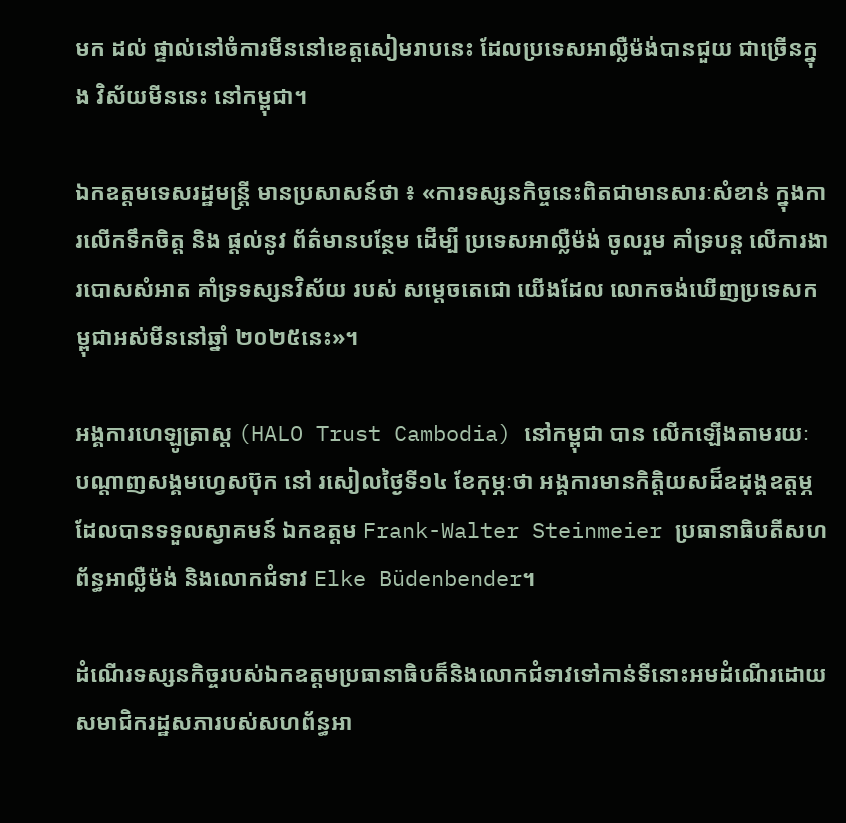មក ដល់ ផ្ទាល់នៅចំការមីននៅខេត្តសៀមរាបនេះ ដែលប្រទេសអាល្លឺម៉ង់បានជួយ ជាច្រើនក្នុង វិស័យមីននេះ នៅកម្ពុជា។

ឯកឧត្តមទេសរដ្ឋមន្រ្តី មានប្រសាសន៍ថា ៖ «ការទស្សនកិច្ចនេះពិតជាមានសារៈសំខាន់ ក្នុងការលើកទឹកចិត្ត និង ផ្តល់នូវ ព័ត៌មានបន្ថែម ដើម្បី ប្រទេសអាល្លឺម៉ង់ ចូលរួម គាំទ្របន្ត លើការងារបោសសំអាត គាំទ្រទស្សនវិស័យ របស់ សម្តេចតេជោ យើងដែល លោកចង់ឃើញប្រទេសកម្ពុជាអស់មីននៅឆ្នាំ ២០២៥នេះ»។

អង្គការហេឡូត្រាស្ត (HALO Trust Cambodia) នៅកម្ពុជា បាន លើកឡើងតាមរយៈ បណ្តាញសង្គមហ្វេសប៊ុក នៅ រសៀលថ្ងៃទី១៤ ខែកុម្ភៈថា អង្គការមានកិត្តិយសដ៏ឧដុង្គឧត្តម្ភ ដែលបានទទួលស្វាគមន៍ ឯកឧត្តម Frank-Walter Steinmeier ប្រធានាធិបតីសហព័ន្ធអាល្លឺម៉ង់ និងលោកជំទាវ Elke Büdenbender។

ដំណើរទស្សនកិច្ចរបស់ឯកឧត្តមប្រធានាធិបត៏និងលោកជំទាវទៅកាន់ទីនោះអមដំណើរដោយសមាជិករដ្ឋសភារបស់សហព័ន្ធអា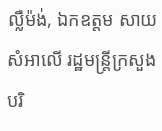ល្លឺម៉ង់, ឯកឧត្តម សាយ សំអាលើ រដ្ឋមន្ត្រីក្រសួងបរិ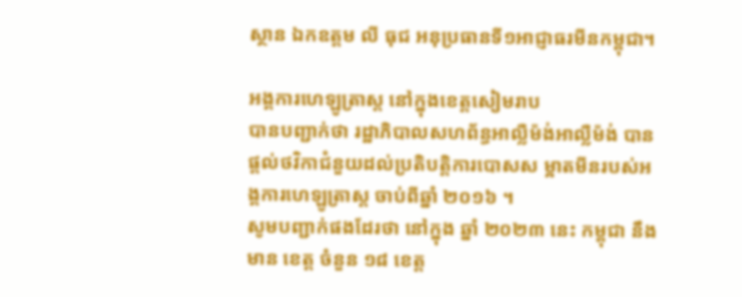ស្ថាន ឯកឧត្តម លី ធុជ អនុប្រធានទី១អាជ្ញាធរមីនកម្ពុជា។

អង្គការហេឡូត្រាស្ត នៅក្នុងខេត្តសៀមរាប
បានបញ្ជាក់ថា រដ្ឋាភិបាលសហព័ន្ធអាល្លឺម៉ង់អាល្លឺម៉ង់ បានផ្តល់ថវិកាជំនួយដល់ប្រតិបត្តិការបោសស ម្អាតមីនរបស់អង្គការហេឡូត្រាស្ត ចាប់ពីឆ្នាំ ២០១៦ ។
សូមបញ្ជាក់ផងដែរថា នៅក្នុង ឆ្នាំ ២០២៣ នេះ កម្ពុជា នឹង មាន ខេត្ត ចំនួន ១៨ ខេត្ត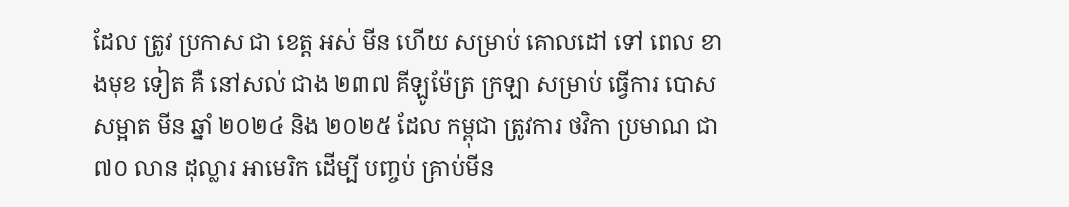ដែល ត្រូវ ប្រកាស ជា ខេត្ត អស់ មីន ហើយ សម្រាប់ គោលដៅ ទៅ ពេល ខាងមុខ ទៀត គឺ នៅសល់ ជាង ២៣៧ គីឡូម៉ែត្រ ក្រឡា សម្រាប់ ធ្វើការ បោសសម្អាត មីន ឆ្នាំ ២០២៤ និង ២០២៥ ដែល កម្ពុជា ត្រូវការ ថវិកា ប្រមាណ ជា ៧០ លាន ដុល្លារ អាមេរិក ដើម្បី បញ្ចប់ គ្រាប់មីន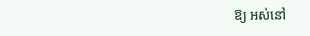ឱ្យ អស់នៅ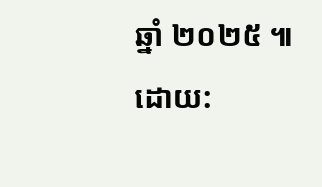ឆ្នាំ ២០២៥ ៕
ដោយ: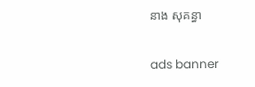នាង សុគន្ធា

ads banner